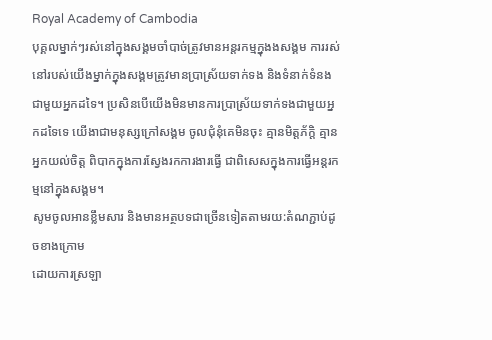Royal Academy of Cambodia
បុគ្គលម្នាក់ៗរស់នៅក្នុងសង្គមចាំបាច់ត្រូវមានអន្តរកម្មក្នុងងសង្គម ការរស់នៅរបស់យើងម្នាក់ក្នុងសង្គមត្រូវមានប្រាស្រ័យទាក់ទង និងទំនាក់ទំនងជាមួយអ្នកដទៃ។ ប្រសិនបើយើងមិនមានការប្រាស្រ័យទាក់ទងជាមួយអ្នកដទៃទេ យើងាជាមនុស្សក្រៅសង្គម ចូលជុំនុំគេមិនចុះ គ្មានមិត្តភ័ក្តិ គ្មានអ្នកយល់ចិត្ត ពិបាកក្នុងការស្វែងរកការងារធ្វើ ជាពិសេសក្នុងការធ្វើអន្តរកម្មនៅក្នុងសង្គម។
សូមចូលអានខ្លឹមសារ និងមានអត្ថបទជាច្រើនទៀតតាមរយ:តំណភ្ជាប់ដូចខាងក្រោម
ដោយការស្រឡា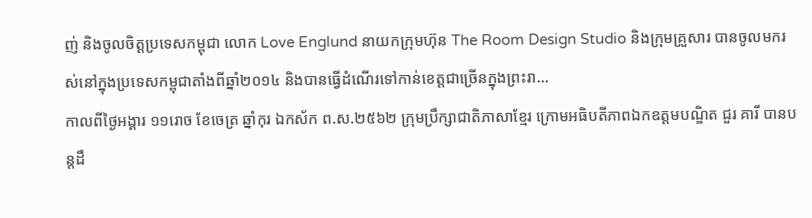ញ់ និងចូលចិត្តប្រទេសកម្ពុជា លោក Love Englund នាយកក្រុមហ៊ុន The Room Design Studio និងក្រុមគ្រួសារ បានចូលមករស់នៅក្នុងប្រទេសកម្ពុជាតាំងពីឆ្នាំ២០១៤ និងបានធ្វើដំណើរទៅកាន់ខេត្តជាច្រើនក្នុងព្រះរា...
កាលពីថ្ងៃអង្គារ ១១រោច ខែចេត្រ ឆ្នាំកុរ ឯកស័ក ព.ស.២៥៦២ ក្រុមប្រឹក្សាជាតិភាសាខ្មែរ ក្រោមអធិបតីភាពឯកឧត្តមបណ្ឌិត ជួរ គារី បានបន្តដឹ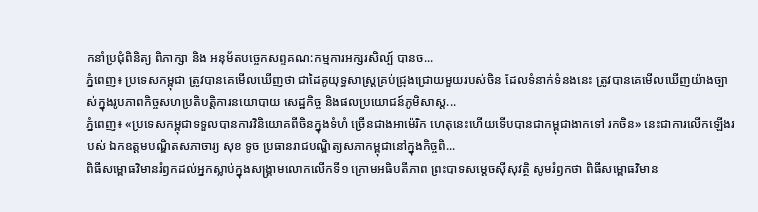កនាំប្រជុំពិនិត្យ ពិភាក្សា និង អនុម័តបច្ចេកសព្ទគណ:កម្មការអក្សរសិល្ប៍ បានច...
ភ្នំពេញ៖ ប្រទេសកម្ពុជា ត្រូវបានគេមើលឃើញថា ជាដៃគូយុទ្ធសាស្ត្រគ្រប់ជ្រុងជ្រោយមួយរបស់ចិន ដែលទំនាក់ទំនងនេះ ត្រូវបានគេមើលឃើញយ៉ាងច្បាស់ក្នុងរូបភាពកិច្ចសហប្រតិបត្តិការនយោបាយ សេដ្ឋកិច្ច និងផលប្រយោជន៍ភូមិសាស្ត...
ភ្នំពេញ៖ «ប្រទេសកម្ពុជាទទួលបានការវិនិយោគពីចិនក្នុងទំហំ ច្រើនជាងអាម៉េរិក ហេតុនេះហើយទើបបានជាកម្ពុជាងាកទៅ រកចិន» នេះជាការលើកឡើងរបស់ ឯកឧត្ដមបណ្ឌិតសភាចារ្យ សុខ ទូច ប្រធានរាជបណ្ឌិត្យសភាកម្ពុជានៅក្នុងកិច្ចពិ...
ពិធីសម្ពោធវិមានរំឭកដល់អ្នកស្លាប់ក្នុងសង្គ្រាមលោកលើកទី១ ក្រោមអធិបតីភាព ព្រះបាទសម្តេចស៊ីសុវត្ថិ សូមរំឭកថា ពិធីសម្ពោធវិមាន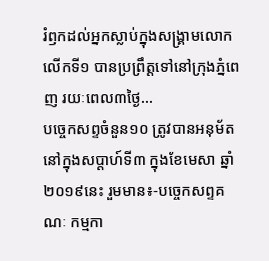រំឭកដល់អ្នកស្លាប់ក្នុងសង្គ្រាមលោកលើកទី១ បានប្រព្រឹត្តទៅនៅក្រុងភ្នំពេញ រយៈពេល៣ថ្ងៃ...
បច្ចេកសព្ទចំនួន១០ ត្រូវបានអនុម័ត នៅក្នុងសប្តាហ៍ទី៣ ក្នុងខែមេសា ឆ្នាំ២០១៩នេះ រួមមាន៖-បច្ចេកសព្ទគណៈ កម្មកា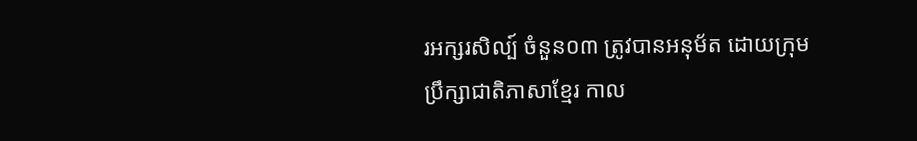រអក្សរសិល្ប៍ ចំនួន០៣ ត្រូវបានអនុម័ត ដោយក្រុមប្រឹក្សាជាតិភាសាខ្មែរ កាល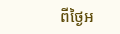ពីថ្ងៃអ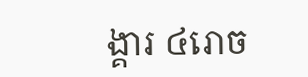ង្គារ ៤រោច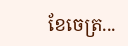ខែចេត្រ...